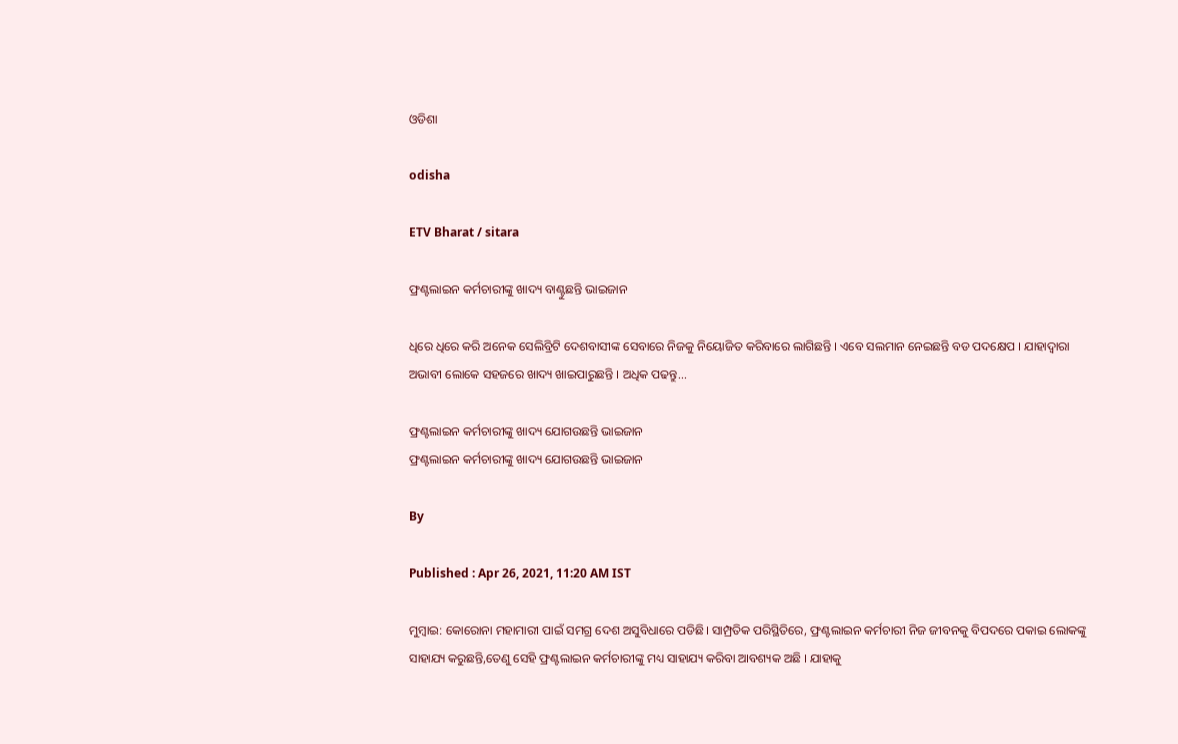ଓଡିଶା

odisha

ETV Bharat / sitara

ଫ୍ରଣ୍ଟଲାଇନ କର୍ମଚାରୀଙ୍କୁ ଖାଦ୍ୟ ବାଣ୍ଟୁଛନ୍ତି ଭାଇଜାନ

ଧିରେ ଧିରେ କରି ଅନେକ ସେଲିବ୍ରିଟି ଦେଶବାସୀଙ୍କ ସେବାରେ ନିଜକୁ ନିୟୋଜିତ କରିବାରେ ଲାଗିଛନ୍ତି । ଏବେ ସଲମାନ ନେଇଛନ୍ତି ବଡ ପଦକ୍ଷେପ । ଯାହାଦ୍ବାରା ଅଭାବୀ ଲୋକେ ସହଜରେ ଖାଦ୍ୟ ଖାଇପାରୁଛନ୍ତି । ଅଧିକ ପଢନ୍ତୁ...

ଫ୍ରଣ୍ଟଲାଇନ କର୍ମଚାରୀଙ୍କୁ ଖାଦ୍ୟ ଯୋଗଉଛନ୍ତି ଭାଇଜାନ
ଫ୍ରଣ୍ଟଲାଇନ କର୍ମଚାରୀଙ୍କୁ ଖାଦ୍ୟ ଯୋଗଉଛନ୍ତି ଭାଇଜାନ

By

Published : Apr 26, 2021, 11:20 AM IST

ମୁମ୍ବାଇ: କୋରୋନା ମହାମାରୀ ପାଇଁ ସମଗ୍ର ଦେଶ ଅସୁବିଧାରେ ପଡିଛି। ସାମ୍ପ୍ରତିକ ପରିସ୍ଥିତିରେ, ଫ୍ରଣ୍ଟଲାଇନ କର୍ମଚାରୀ ନିଜ ଜୀବନକୁ ବିପଦରେ ପକାଇ ଲୋକଙ୍କୁ ସାହାଯ୍ୟ କରୁଛନ୍ତି,ତେଣୁ ସେହି ଫ୍ରଣ୍ଟଲାଇନ କର୍ମଚାରୀଙ୍କୁ ମଧ୍ୟ ସାହାଯ୍ୟ କରିବା ଆବଶ୍ୟକ ଅଛି । ଯାହାକୁ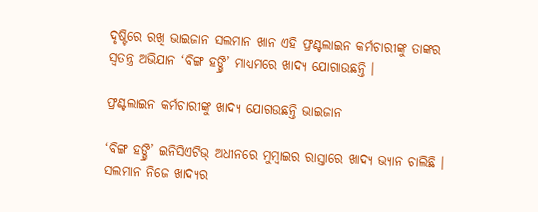ଦୃଷ୍ଟିରେ ରଖି ଭାଇଜାନ ସଲମାନ ଖାନ ଏହି ଫ୍ରଣ୍ଟଲାଇନ କର୍ମଚାରୀଙ୍କୁ ତାଙ୍କର ସ୍ବତନ୍ତ୍ର ଅଭିଯାନ ‘ବିଙ୍ଗ ହଙ୍ଗ୍ରି’ ମାଧ୍ୟମରେ ଖାଦ୍ୟ ଯୋଗାଉଛନ୍ତି ।

ଫ୍ରଣ୍ଟଲାଇନ କର୍ମଚାରୀଙ୍କୁ ଖାଦ୍ୟ ଯୋଗଉଛନ୍ତି ଭାଇଜାନ

‘ବିଙ୍ଗ ହଙ୍ଗ୍ରି’ ଇନିସିଏଟିଭ୍ ଅଧୀନରେ ମୁମ୍ବାଇର ରାସ୍ତାରେ ଖାଦ୍ୟ ଭ୍ୟାନ ଚାଲିଛି । ସଲମାନ ନିଜେ ଖାଦ୍ୟର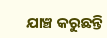ଯାଞ୍ଚ କରୁଛନ୍ତି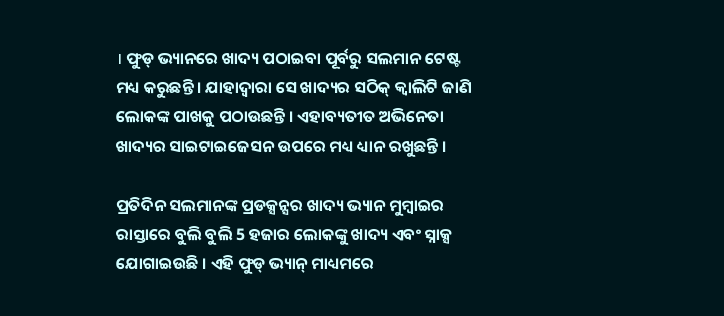। ଫୁଡ୍ ଭ୍ୟାନରେ ଖାଦ୍ୟ ପଠାଇବା ପୂର୍ବରୁ ସଲମାନ ଟେଷ୍ଟ ମଧ୍ୟ କରୁଛନ୍ତି । ଯାହାଦ୍ବାରା ସେ ଖାଦ୍ୟର ସଠିକ୍ କ୍ବାଲିଟି ଜାଣି ଲୋକଙ୍କ ପାଖକୁ ପଠାଉଛନ୍ତି । ଏହାବ୍ୟତୀତ ଅଭିନେତା ଖାଦ୍ୟର ସାଇଟାଇଜେସନ ଉପରେ ମଧ୍ୟ ଧ୍ୟାନ ରଖୁଛନ୍ତି ।

ପ୍ରତିଦିନ ସଲମାନଙ୍କ ପ୍ରଡକ୍ସନ୍ସର ଖାଦ୍ୟ ଭ୍ୟାନ ମୁମ୍ବାଇର ରାସ୍ତାରେ ବୁଲି ବୁଲି 5 ହଜାର ଲୋକଙ୍କୁ ଖାଦ୍ୟ ଏବଂ ସ୍ନାକ୍ସ ଯୋଗାଇଉଛି । ଏହି ଫୁଡ୍ ଭ୍ୟାନ୍ ମାଧ୍ୟମରେ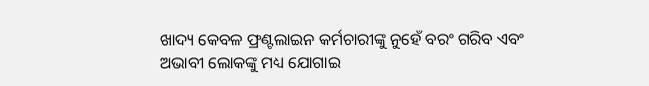ଖାଦ୍ୟ କେବଳ ଫ୍ରଣ୍ଟଲାଇନ କର୍ମଚାରୀଙ୍କୁ ନୁହେଁ ବରଂ ଗରିବ ଏବଂ ଅଭାବୀ ଲୋକଙ୍କୁ ମଧ୍ୟ ଯୋଗାଇ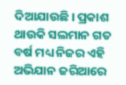ଦିଆଯାଉଛି । ପ୍ରକାଶ ଥାଉକି ସଲମାନ ଗତ ବର୍ଷ ମଧ୍ୟ ନିଜର ଏହି ଅଭିଯାନ ଜରିଆରେ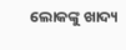ଲୋକଙ୍କୁ ଖାଦ୍ୟ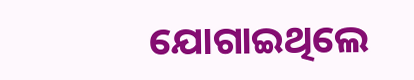ଯୋଗାଇଥିଲେ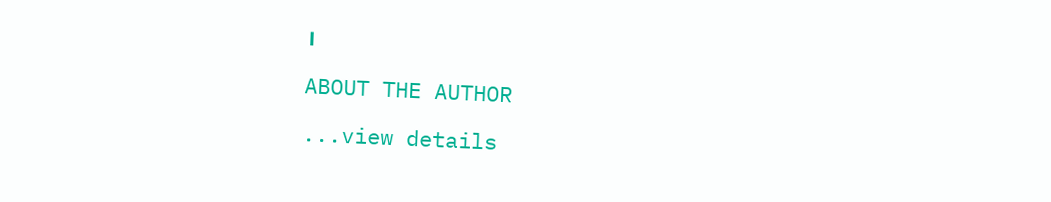।

ABOUT THE AUTHOR

...view details